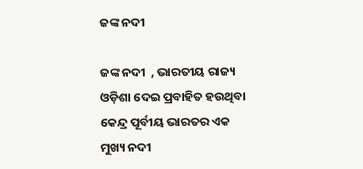ଜଙ୍କ ନଦୀ

ଜଙ୍କ ନଦୀ  , ଭାରତୀୟ ରାଜ୍ୟ ଓଡ଼ିଶା ଦେଇ ପ୍ରବାହିତ ହଉଥିବା କେନ୍ଦ୍ର ପୂର୍ବୀୟ ଭାରତର ଏକ ମୁଖ୍ୟ ନଦୀ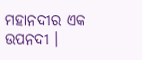ମହାନଦୀର ଏକ ଉପନଦୀ ।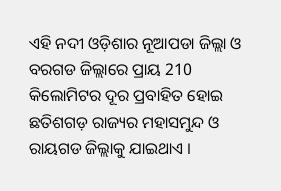ଏହି ନଦୀ ଓଡ଼ିଶାର ନୂଆପଡା ଜିଲ୍ଲା ଓ ବରଗଡ ଜିଲ୍ଲାରେ ପ୍ରାୟ 210 କିଲୋମିଟର ଦୂର ପ୍ରବାହିତ ହୋଇ ଛତିଶଗଡ଼ ରାଜ୍ୟର ମହାସମୁନ୍ଦ ଓ ରାୟଗଡ ଜିଲ୍ଲାକୁ ଯାଇଥାଏ ।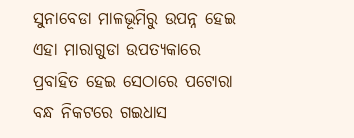ସୁନାବେଡା ମାଳଭୂମିରୁ ଉପନ୍ନ ହେଇ ଏହା ମାରାଗୁଡା ଉପତ୍ୟକାରେ ପ୍ରବାହିତ ହେଇ ସେଠାରେ ପଟୋରା ବନ୍ଧ ନିକଟରେ ଗଇଧାସ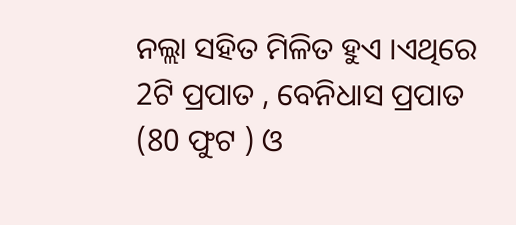ନଲ୍ଲା ସହିତ ମିଳିତ ହୁଏ ।ଏଥିରେ 2ଟି ପ୍ରପାତ , ବେନିଧାସ ପ୍ରପାତ (80 ଫୁଟ ) ଓ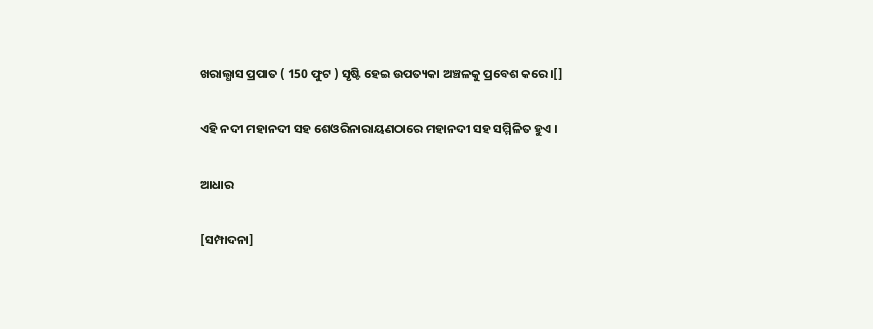ଖରାଲ୍ଧାସ ପ୍ରପାତ ( 150 ଫୁଟ ) ସୃଷ୍ଟି ହେଇ ଉପତ୍ୟକା ଅଞ୍ଚଳକୁ ପ୍ରବେଶ କରେ ।[]

ଏହି ନଦୀ ମହାନଦୀ ସହ ଶେଓରିନାରାୟଣଠାରେ ମହାନଦୀ ସହ ସମ୍ମିଳିତ ହୁଏ ।

ଆଧାର

[ସମ୍ପାଦନା]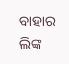ବାହାର ଲିଙ୍କ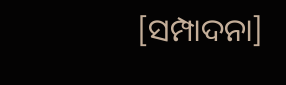[ସମ୍ପାଦନା]